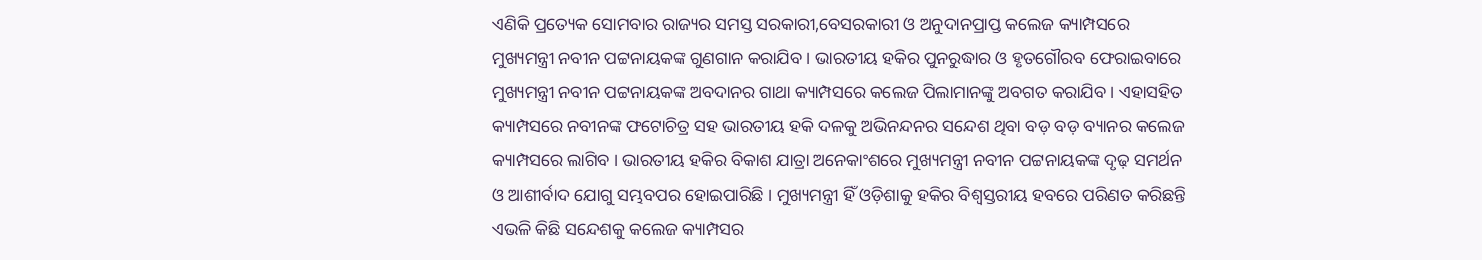ଏଣିକି ପ୍ରତ୍ୟେକ ସୋମବାର ରାଜ୍ୟର ସମସ୍ତ ସରକାରୀ,ବେସରକାରୀ ଓ ଅନୁଦାନପ୍ରାପ୍ତ କଲେଜ କ୍ୟାମ୍ପସରେ ମୁଖ୍ୟମନ୍ତ୍ରୀ ନବୀନ ପଟ୍ଟନାୟକଙ୍କ ଗୁଣଗାନ କରାଯିବ । ଭାରତୀୟ ହକିର ପୁନରୁଦ୍ଧାର ଓ ହୃତଗୌରବ ଫେରାଇବାରେ ମୁଖ୍ୟମନ୍ତ୍ରୀ ନବୀନ ପଟ୍ଟନାୟକଙ୍କ ଅବଦାନର ଗାଥା କ୍ୟାମ୍ପସରେ କଲେଜ ପିଲାମାନଙ୍କୁ ଅବଗତ କରାଯିବ । ଏହାସହିତ କ୍ୟାମ୍ପସରେ ନବୀନଙ୍କ ଫଟୋଚିତ୍ର ସହ ଭାରତୀୟ ହକି ଦଳକୁ ଅଭିନନ୍ଦନର ସନ୍ଦେଶ ଥିବା ବଡ଼ ବଡ଼ ବ୍ୟାନର କଲେଜ କ୍ୟାମ୍ପସରେ ଲାଗିବ । ଭାରତୀୟ ହକିର ବିକାଶ ଯାତ୍ରା ଅନେକାଂଶରେ ମୁଖ୍ୟମନ୍ତ୍ରୀ ନବୀନ ପଟ୍ଟନାୟକଙ୍କ ଦୃଢ଼ ସମର୍ଥନ ଓ ଆଶୀର୍ବାଦ ଯୋଗୁ ସମ୍ଭବପର ହୋଇପାରିଛି । ମୁଖ୍ୟମନ୍ତ୍ରୀ ହିଁ ଓଡ଼ିଶାକୁ ହକିର ବିଶ୍ୱସ୍ତରୀୟ ହବରେ ପରିଣତ କରିଛନ୍ତି ଏଭଳି କିଛି ସନ୍ଦେଶକୁ କଲେଜ କ୍ୟାମ୍ପସର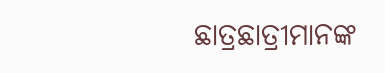ଛାତ୍ରଛାତ୍ରୀମାନଙ୍କ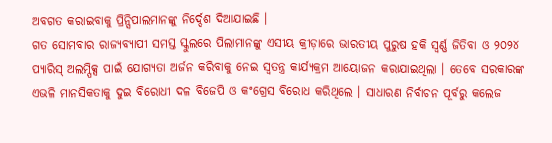ଅବଗତ କରାଇବାକୁ ପ୍ରିନ୍ସିପାଲମାନଙ୍କୁ ନିର୍ଦ୍ଦେଶ ଦିଆଯାଇଛି ।
ଗତ ସୋମବାର ରାଜ୍ୟବ୍ୟାପୀ ସମସ୍ତ ସ୍କୁଲରେ ପିଲାମାନଙ୍କୁ ଏସୀୟ କ୍ରୀଡ଼ାରେ ଭାରତୀୟ ପୁରୁଷ ହକି ସ୍ୱର୍ଣ୍ଣ ଜିତିବା ଓ ୨୦୨୪ ପ୍ୟାରିସ୍ ଅଲମ୍ପିକ୍ସ ପାଇଁ ଯୋଗ୍ୟତା ଅର୍ଜନ କରିବାକୁ ନେଇ ସ୍ୱତନ୍ତ୍ର କାର୍ଯ୍ୟକ୍ରମ ଆୟୋଜନ କରାଯାଇଥିଲା । ତେବେ ସରକାରଙ୍କ ଏଭଳି ମାନସିକତାକୁ ଦୁଇ ବିରୋଧୀ ଦଳ ବିଜେପି ଓ କଂଗ୍ରେସ ବିରୋଧ କରିଥିଲେ । ସାଧାରଣ ନିର୍ବାଚନ ପୂର୍ବରୁ କଲେଜ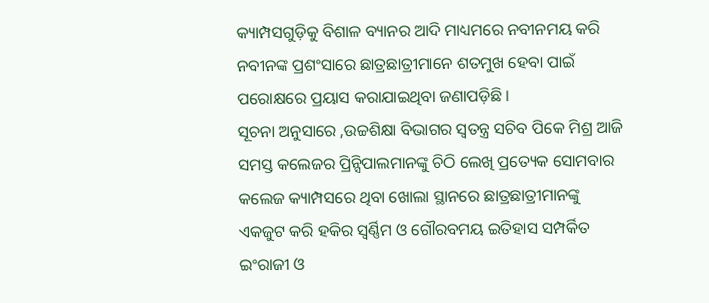କ୍ୟାମ୍ପସଗୁଡ଼ିକୁ ବିଶାଳ ବ୍ୟାନର ଆଦି ମାଧ୍ୟମରେ ନବୀନମୟ କରି ନବୀନଙ୍କ ପ୍ରଶଂସାରେ ଛାତ୍ରଛାତ୍ରୀମାନେ ଶତମୁଖ ହେବା ପାଇଁ ପରୋକ୍ଷରେ ପ୍ରୟାସ କରାଯାଇଥିବା ଜଣାପଡ଼ିଛି ।
ସୂଚନା ଅନୁସାରେ ,ଉଚ୍ଚଶିକ୍ଷା ବିଭାଗର ସ୍ୱତନ୍ତ୍ର ସଚିବ ପିକେ ମିଶ୍ର ଆଜି ସମସ୍ତ କଲେଜର ପ୍ରିନ୍ସିପାଲମାନଙ୍କୁ ଚିଠି ଲେଖି ପ୍ରତ୍ୟେକ ସୋମବାର କଲେଜ କ୍ୟାମ୍ପସରେ ଥିବା ଖୋଲା ସ୍ଥାନରେ ଛାତ୍ରଛାତ୍ରୀମାନଙ୍କୁ ଏକଜୁଟ କରି ହକିର ସ୍ୱର୍ଣ୍ଣିମ ଓ ଗୌରବମୟ ଇତିହାସ ସମ୍ପର୍କିତ ଇଂରାଜୀ ଓ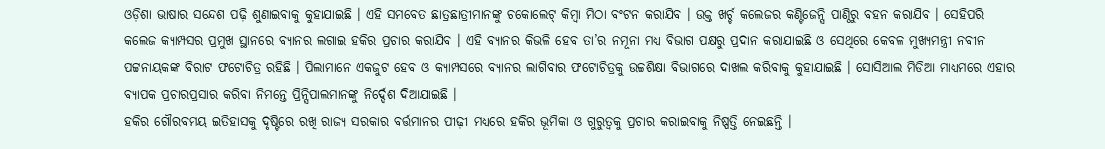ଓଡ଼ିଶା ଭାଷାର ସନ୍ଦେଶ ପଢ଼ି ଶୁଣାଇବାକୁ କୁହାଯାଇଛି । ଏହି ସମବେତ ଛାତ୍ରଛାତ୍ରୀମାନଙ୍କୁ ଚକୋଲେଟ୍ କିମ୍ବା ମିଠା ବଂଟନ କରାଯିବ । ଉକ୍ତ ଖର୍ଚ୍ଚ କଲେଜର କଣ୍ଟିଜେନ୍ସି ପାଣ୍ଠିରୁ ବହନ କରାଯିବ । ସେହିପରି କଲେଜ କ୍ୟାମ୍ପସର ପ୍ରମୁଖ ସ୍ଥାନରେ ବ୍ୟାନର ଲଗାଇ ହକିର ପ୍ରଚାର କରାଯିବ । ଏହି ବ୍ୟାନର କିଭଳି ହେବ ତା’ର ନମୂନା ମଧ୍ୟ ବିଭାଗ ପକ୍ଷରୁ ପ୍ରଦାନ କରାଯାଇଛି ଓ ସେଥିରେ କେବଳ ମୁଖ୍ୟମନ୍ତ୍ରୀ ନବୀନ ପଟ୍ଟନାୟକଙ୍କ ବିରାଟ ଫଟୋଚିତ୍ର ରହିଛି । ପିଲାମାନେ ଏକଜୁଟ ହେବ ଓ କ୍ୟାମ୍ପସରେ ବ୍ୟାନର ଲାଗିବାର ଫଟୋଚିତ୍ରକୁ ଉଚ୍ଚଶିକ୍ଷା ବିଭାଗରେ ଦାଖଲ କରିବାକୁ କୁହାଯାଇଛି । ସୋସିଆଲ ମିଡିଆ ମାଧ୍ୟମରେ ଏହାର ବ୍ୟାପକ ପ୍ରଚାରପ୍ରସାର କରିବା ନିମନ୍ତେ ପ୍ରିନ୍ସିପାଲମାନଙ୍କୁ ନିର୍ଦ୍ଦେଶ ଦିଆଯାଇଛି ।
ହକିର ଗୌରବମୟ ଇତିହାସକୁ ଦୃଷ୍ଟିରେ ରଖି ରାଜ୍ୟ ସରକାର ବର୍ତ୍ତମାନର ପୀଢ଼ୀ ମଧ୍ୟରେ ହକିର ଭୂମିକା ଓ ଗୁରୁତ୍ୱକୁ ପ୍ରଚାର କରାଇବାକୁ ନିଷ୍ପତ୍ତି ନେଇଛନ୍ତି ।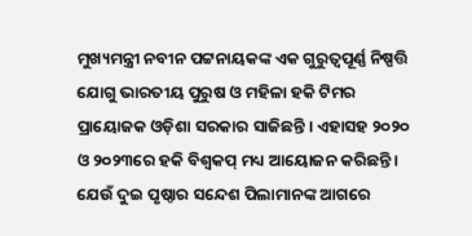ମୁଖ୍ୟମନ୍ତ୍ରୀ ନବୀନ ପଟ୍ଟନାୟକଙ୍କ ଏକ ଗୁରୁତ୍ୱପୂର୍ଣ୍ଣ ନିଷ୍ପତ୍ତି ଯୋଗୁ ଭାରତୀୟ ପୁରୁଷ ଓ ମହିଳା ହକି ଟିମର ପ୍ରାୟୋଜକ ଓଡ଼ିଶା ସରକାର ସାଜିଛନ୍ତି । ଏହାସହ ୨୦୨୦ ଓ ୨୦୨୩ରେ ହକି ବିଶ୍ୱକପ୍ ମଧ୍ୟ ଆୟୋଜନ କରିଛନ୍ତି । ଯେଉଁ ଦୁଇ ପୃଷ୍ଠାର ସନ୍ଦେଶ ପିଲାମାନଙ୍କ ଆଗରେ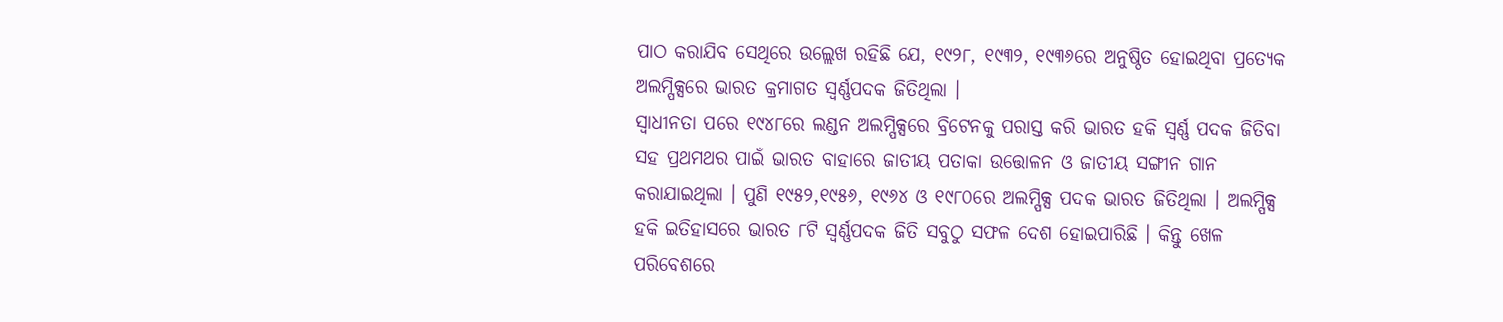ପାଠ କରାଯିବ ସେଥିରେ ଉଲ୍ଲେଖ ରହିଛି ଯେ, ୧୯୨୮, ୧୯୩୨, ୧୯୩୬ରେ ଅନୁଷ୍ଠିତ ହୋଇଥିବା ପ୍ରତ୍ୟେକ ଅଲମ୍ପିକ୍ସରେ ଭାରତ କ୍ରମାଗତ ସ୍ୱର୍ଣ୍ଣପଦକ ଜିତିଥିଲା ।
ସ୍ୱାଧୀନତା ପରେ ୧୯୪୮ରେ ଲଣ୍ଡନ ଅଲମ୍ପିକ୍ସରେ ବ୍ରିଟେନକୁ ପରାସ୍ତ କରି ଭାରତ ହକି ସ୍ୱର୍ଣ୍ଣ ପଦକ ଜିତିବା ସହ ପ୍ରଥମଥର ପାଇଁ ଭାରତ ବାହାରେ ଜାତୀୟ ପତାକା ଉତ୍ତୋଳନ ଓ ଜାତୀୟ ସଙ୍ଗୀନ ଗାନ କରାଯାଇଥିଲା । ପୁଣି ୧୯୫୨,୧୯୫୬, ୧୯୬୪ ଓ ୧୯୮୦ରେ ଅଲମ୍ପିକ୍ସ ପଦକ ଭାରତ ଜିତିଥିଲା । ଅଲମ୍ପିକ୍ସ ହକି ଇତିହାସରେ ଭାରତ ୮ଟି ସ୍ୱର୍ଣ୍ଣପଦକ ଜିତି ସବୁଠୁ ସଫଳ ଦେଶ ହୋଇପାରିଛି । କିନ୍ତୁ ଖେଳ ପରିବେଶରେ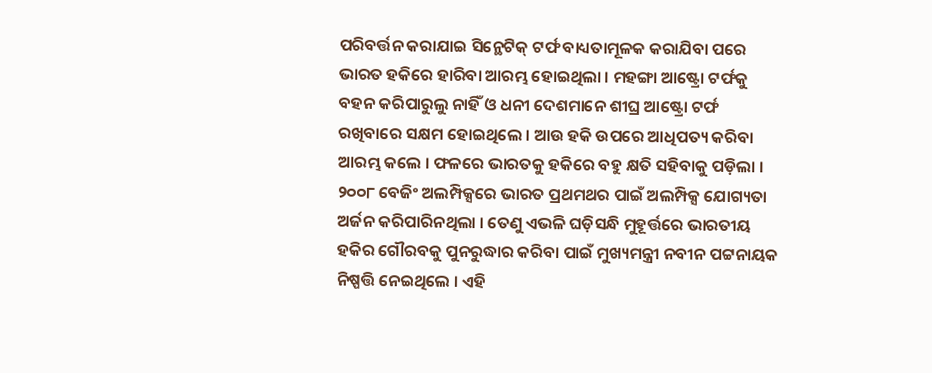ପରିବର୍ତ୍ତନ କରାଯାଇ ସିନ୍ଥେଟିକ୍ ଟର୍ଫ ବାଧ୍ୟତାମୂଳକ କରାଯିବା ପରେ ଭାରତ ହକିରେ ହାରିବା ଆରମ୍ଭ ହୋଇଥିଲା । ମହଙ୍ଗା ଆଷ୍ଟ୍ରୋ ଟର୍ଫକୁ ବହନ କରିପାରୁଲୁ ନାହିଁ ଓ ଧନୀ ଦେଶମାନେ ଶୀଘ୍ର ଆଷ୍ଟ୍ରୋ ଟର୍ଫ ରଖିବାରେ ସକ୍ଷମ ହୋଇଥିଲେ । ଆଉ ହକି ଉପରେ ଆଧିପତ୍ୟ କରିବା ଆରମ୍ଭ କଲେ । ଫଳରେ ଭାରତକୁ ହକିରେ ବହୁ କ୍ଷତି ସହିବାକୁ ପଡ଼ିଲା ।
୨୦୦୮ ବେଜିଂ ଅଲମ୍ପିକ୍ସରେ ଭାରତ ପ୍ରଥମଥର ପାଇଁ ଅଲମ୍ପିକ୍ସ ଯୋଗ୍ୟତା ଅର୍ଜନ କରିପାରିନଥିଲା । ତେଣୁ ଏଭଳି ଘଡ଼ିସନ୍ଧି ମୁହୂର୍ତ୍ତରେ ଭାରତୀୟ ହକିର ଗୌରବକୁ ପୁନରୁଦ୍ଧାର କରିବା ପାଇଁ ମୁଖ୍ୟମନ୍ତ୍ରୀ ନବୀନ ପଟ୍ଟନାୟକ ନିଷ୍ପତ୍ତି ନେଇଥିଲେ । ଏହି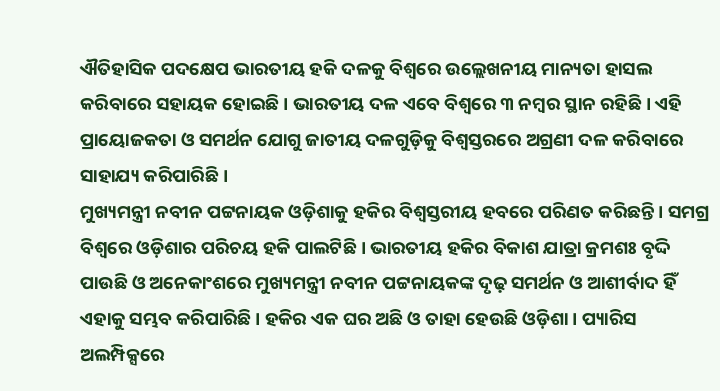ଐତିହାସିକ ପଦକ୍ଷେପ ଭାରତୀୟ ହକି ଦଳକୁ ବିଶ୍ୱରେ ଉଲ୍ଲେଖନୀୟ ମାନ୍ୟତା ହାସଲ କରିବାରେ ସହାୟକ ହୋଇଛି । ଭାରତୀୟ ଦଳ ଏବେ ବିଶ୍ୱରେ ୩ ନମ୍ବର ସ୍ଥାନ ରହିଛି । ଏହି ପ୍ରାୟୋଜକତା ଓ ସମର୍ଥନ ଯୋଗୁ ଜାତୀୟ ଦଳଗୁଡ଼ିକୁ ବିଶ୍ୱସ୍ତରରେ ଅଗ୍ରଣୀ ଦଳ କରିବାରେ ସାହାଯ୍ୟ କରିପାରିଛି ।
ମୁଖ୍ୟମନ୍ତ୍ରୀ ନବୀନ ପଟ୍ଟନାୟକ ଓଡ଼ିଶାକୁ ହକିର ବିଶ୍ୱସ୍ତରୀୟ ହବରେ ପରିଣତ କରିଛନ୍ତି । ସମଗ୍ର ବିଶ୍ୱରେ ଓଡ଼ିଶାର ପରିଚୟ ହକି ପାଲଟିଛି । ଭାରତୀୟ ହକିର ବିକାଶ ଯାତ୍ରା କ୍ରମଶଃ ବୃଦ୍ଦି ପାଉଛି ଓ ଅନେକାଂଶରେ ମୁଖ୍ୟମନ୍ତ୍ରୀ ନବୀନ ପଟ୍ଟନାୟକଙ୍କ ଦୃଢ଼ ସମର୍ଥନ ଓ ଆଶୀର୍ବାଦ ହିଁ ଏହାକୁ ସମ୍ଭବ କରିପାରିଛି । ହକିର ଏକ ଘର ଅଛି ଓ ତାହା ହେଉଛି ଓଡ଼ିଶା । ପ୍ୟାରିସ ଅଲମ୍ପିକ୍ସରେ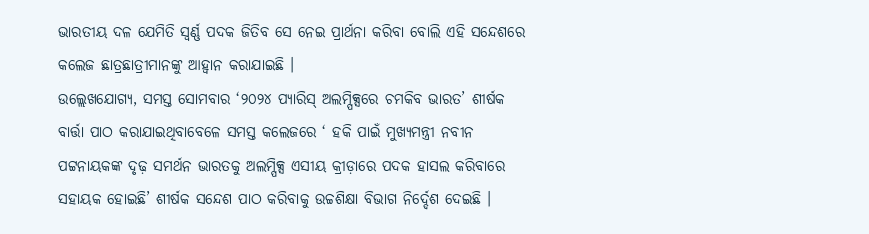ଭାରତୀୟ ଦଳ ଯେମିତି ସ୍ୱର୍ଣ୍ଣ ପଦକ ଜିତିବ ସେ ନେଇ ପ୍ରାର୍ଥନା କରିବା ବୋଲି ଏହି ସନ୍ଦେଶରେ କଲେଜ ଛାତ୍ରଛାତ୍ରୀମାନଙ୍କୁ ଆହ୍ୱାନ କରାଯାଇଛି ।
ଉଲ୍ଲେଖଯୋଗ୍ୟ, ସମସ୍ତ ସୋମବାର ‘୨୦୨୪ ପ୍ୟାରିସ୍ ଅଲମ୍ପିକ୍ସରେ ଚମକିବ ଭାରତ’ ଶୀର୍ଷକ ବାର୍ତ୍ତା ପାଠ କରାଯାଇଥିବାବେଳେ ସମସ୍ତ କଲେଜରେ ‘ ହକି ପାଇଁ ମୁଖ୍ୟମନ୍ତ୍ରୀ ନବୀନ ପଟ୍ଟନାୟକଙ୍କ ଦୃଢ଼ ସମର୍ଥନ ଭାରତକୁ ଅଲମ୍ପିକ୍ସ ଏସୀୟ କ୍ରୀଡ଼ାରେ ପଦକ ହାସଲ କରିବାରେ ସହାୟକ ହୋଇଛି’ ଶୀର୍ଷକ ସନ୍ଦେଶ ପାଠ କରିବାକୁ ଉଚ୍ଚଶିକ୍ଷା ବିଭାଗ ନିର୍ଦ୍ଦେଶ ଦେଇଛି ।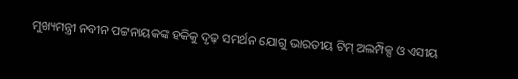ମୁଖ୍ୟମନ୍ତ୍ରୀ ନବୀନ ପଟ୍ଟନାୟକଙ୍କ ହକିକୁ ଦୃଢ଼ ସମର୍ଥନ ଯୋଗୁ ଭାରତୀୟ ଟିମ୍ ଅଲମ୍ପିକ୍ସ ଓ ଏସୀୟ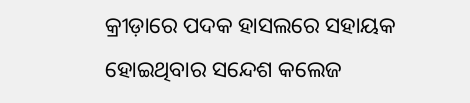କ୍ରୀଡ଼ାରେ ପଦକ ହାସଲରେ ସହାୟକ ହୋଇଥିବାର ସନ୍ଦେଶ କଲେଜ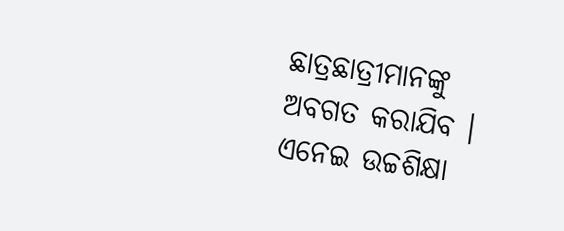ଛାତ୍ରଛାତ୍ରୀମାନଙ୍କୁ ଅବଗତ କରାଯିବ । ଏନେଇ ଉଚ୍ଚଶିକ୍ଷା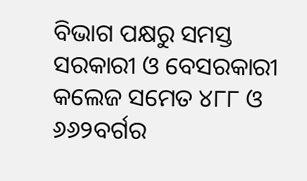ବିଭାଗ ପକ୍ଷରୁ ସମସ୍ତ ସରକାରୀ ଓ ବେସରକାରୀ କଲେଜ ସମେତ ୪୮୮ ଓ ୬୬୨ବର୍ଗର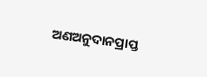ଅଣଅନୁଦାନପ୍ରାପ୍ତ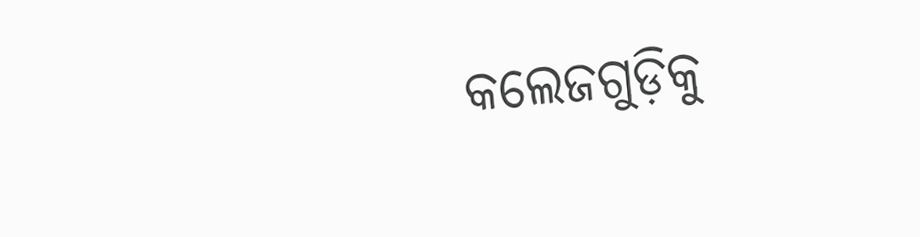କଲେଜଗୁଡ଼ିକୁ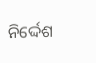ନିର୍ଦ୍ଦେଶ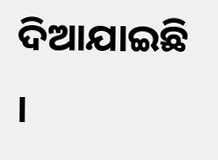ଦିଆଯାଇଛି ।